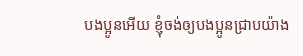បងប្អូនអើយ ខ្ញុំចង់ឲ្យបងប្អូនជ្រាបយ៉ាង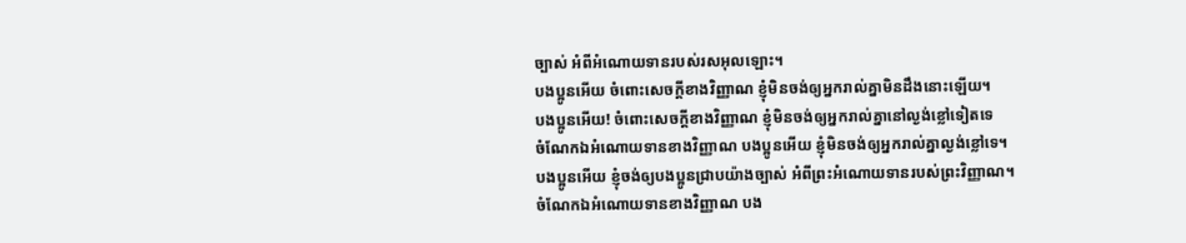ច្បាស់ អំពីអំណោយទានរបស់រសអុលឡោះ។
បងប្អូនអើយ ចំពោះសេចក្ដីខាងវិញ្ញាណ ខ្ញុំមិនចង់ឲ្យអ្នករាល់គ្នាមិនដឹងនោះឡើយ។
បងប្អូនអើយ! ចំពោះសេចក្ដីខាងវិញ្ញាណ ខ្ញុំមិនចង់ឲ្យអ្នករាល់គ្នានៅល្ងង់ខ្លៅទៀតទេ
ចំណែកឯអំណោយទានខាងវិញ្ញាណ បងប្អូនអើយ ខ្ញុំមិនចង់ឲ្យអ្នករាល់គ្នាល្ងង់ខ្លៅទេ។
បងប្អូនអើយ ខ្ញុំចង់ឲ្យបងប្អូនជ្រាបយ៉ាងច្បាស់ អំពីព្រះអំណោយទានរបស់ព្រះវិញ្ញាណ។
ចំណែកឯអំណោយទានខាងវិញ្ញាណ បង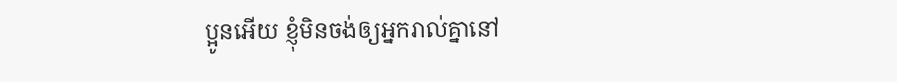ប្អូនអើយ ខ្ញុំមិនចង់ឲ្យអ្នករាល់គ្នានៅ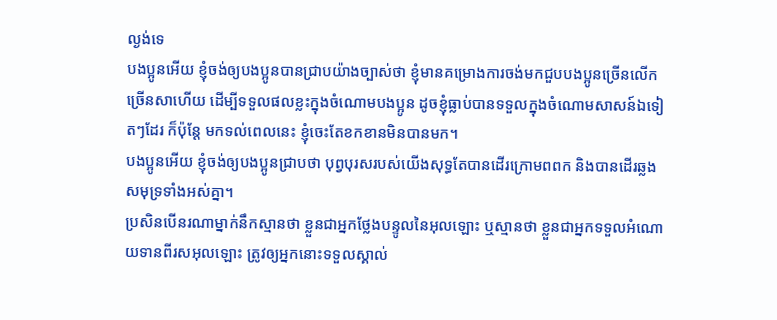ល្ងង់ទេ
បងប្អូនអើយ ខ្ញុំចង់ឲ្យបងប្អូនបានជ្រាបយ៉ាងច្បាស់ថា ខ្ញុំមានគម្រោងការចង់មកជួបបងប្អូនច្រើនលើកច្រើនសាហើយ ដើម្បីទទួលផលខ្លះក្នុងចំណោមបងប្អូន ដូចខ្ញុំធ្លាប់បានទទួលក្នុងចំណោមសាសន៍ឯទៀតៗដែរ ក៏ប៉ុន្ដែ មកទល់ពេលនេះ ខ្ញុំចេះតែខកខានមិនបានមក។
បងប្អូនអើយ ខ្ញុំចង់ឲ្យបងប្អូនជ្រាបថា បុព្វបុរសរបស់យើងសុទ្ធតែបានដើរក្រោមពពក និងបានដើរឆ្លងសមុទ្រទាំងអស់គ្នា។
ប្រសិនបើនរណាម្នាក់នឹកស្មានថា ខ្លួនជាអ្នកថ្លែងបន្ទូលនៃអុលឡោះ ឬស្មានថា ខ្លួនជាអ្នកទទួលអំណោយទានពីរសអុលឡោះ ត្រូវឲ្យអ្នកនោះទទួលស្គាល់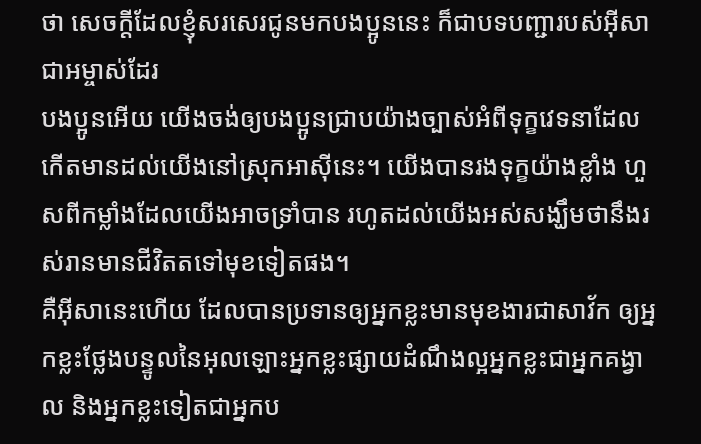ថា សេចក្ដីដែលខ្ញុំសរសេរជូនមកបងប្អូននេះ ក៏ជាបទបញ្ជារបស់អ៊ីសាជាអម្ចាស់ដែរ
បងប្អូនអើយ យើងចង់ឲ្យបងប្អូនជ្រាបយ៉ាងច្បាស់អំពីទុក្ខវេទនាដែលកើតមានដល់យើងនៅស្រុកអាស៊ីនេះ។ យើងបានរងទុក្ខយ៉ាងខ្លាំង ហួសពីកម្លាំងដែលយើងអាចទ្រាំបាន រហូតដល់យើងអស់សង្ឃឹមថានឹងរស់រានមានជីវិតតទៅមុខទៀតផង។
គឺអ៊ីសានេះហើយ ដែលបានប្រទានឲ្យអ្នកខ្លះមានមុខងារជាសាវ័ក ឲ្យអ្នកខ្លះថ្លែងបន្ទូលនៃអុលឡោះអ្នកខ្លះផ្សាយដំណឹងល្អអ្នកខ្លះជាអ្នកគង្វាល និងអ្នកខ្លះទៀតជាអ្នកប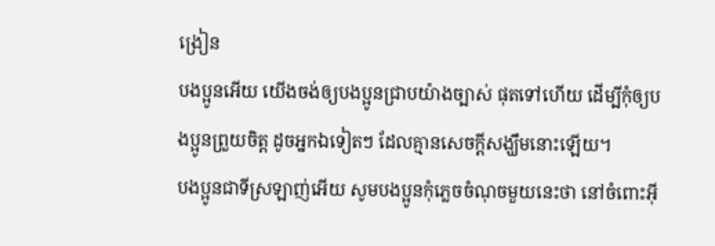ង្រៀន
បងប្អូនអើយ យើងចង់ឲ្យបងប្អូនជ្រាបយ៉ាងច្បាស់ ផុតទៅហើយ ដើម្បីកុំឲ្យបងប្អូនព្រួយចិត្ដ ដូចអ្នកឯទៀតៗ ដែលគ្មានសេចក្ដីសង្ឃឹមនោះឡើយ។
បងប្អូនជាទីស្រឡាញ់អើយ សូមបងប្អូនកុំភ្លេចចំណុចមួយនេះថា នៅចំពោះអ៊ី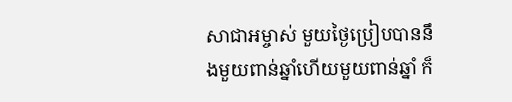សាជាអម្ចាស់ មួយថ្ងៃប្រៀបបាននឹងមួយពាន់ឆ្នាំហើយមួយពាន់ឆ្នាំ ក៏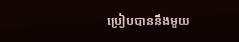ប្រៀបបាននឹងមួយ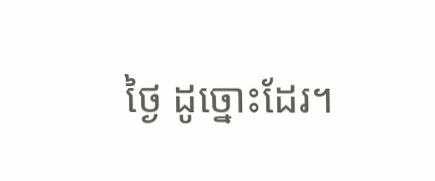ថ្ងៃ ដូច្នោះដែរ។